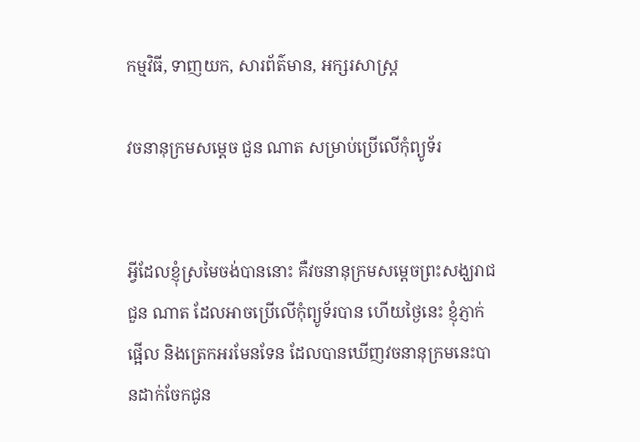កម្មវិធី, ទាញយក, សារព័ត៌មាន, អក្សរសាស្ត្រ

វចនានុក្រមសម្ដេច ជួន ណាត សម្រាប់ប្រើលើកុំព្យូទ័រ


អ្វីដែលខ្ញុំស្រមៃចង់បាននោះ គឺវចនានុក្រមសម្ដេចព្រះសង្ឃរាជ ជួន ណាត ដែលអាចប្រើលើកុំព្យូទ័របាន ហើយថ្ងៃនេះ ខ្ញុំភ្ញាក់ផ្អើល និងត្រេកអរមែនទែន ដែលបានឃើញវចនានុក្រមនេះបានដាក់ចែកជូន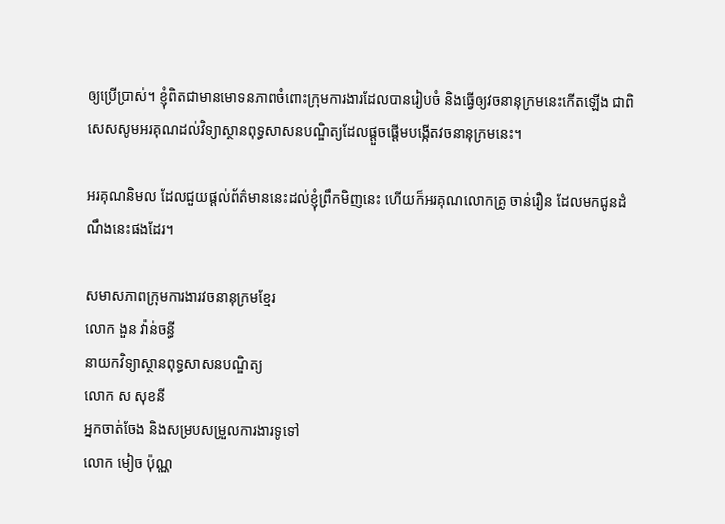ឲ្យប្រើប្រាស់។ ខ្ញុំពិតជាមានមោទនភាពចំពោះក្រុមការងារដែលបានរៀបចំ និងធ្វើឲ្យវចនានុក្រមនេះកើតឡើង ជាពិសេសសូមអរគុណដល់វិទ្យាស្ថានពុទ្ធសាសនបណ្ឌិត្យដែលផ្ដួចផ្ដើមបង្កើតវចនានុក្រមនេះ។

អរគុណនិមល ដែលជួយផ្ដល់ព័ត៌មាននេះដល់ខ្ញុំព្រឹកមិញនេះ ហើយក៏អរគុណលោកគ្រូ ចាន់រឿន ដែលមកជូនដំណឹងនេះផងដែរ។

សមាសភាពក្រុមការងារវចនានុក្រមខ្មែរ
លោក ងួន វ៉ាន់ចន្ធី
នាយកវិទ្យាស្ថានពុទ្ធសាសនបណ្ឌិត្យ
លោក ស សុខនី
អ្នកចាត់ចែង និងសម្របសម្រួលការងារទូទៅ
លោក មៀច ប៉ុណ្ណ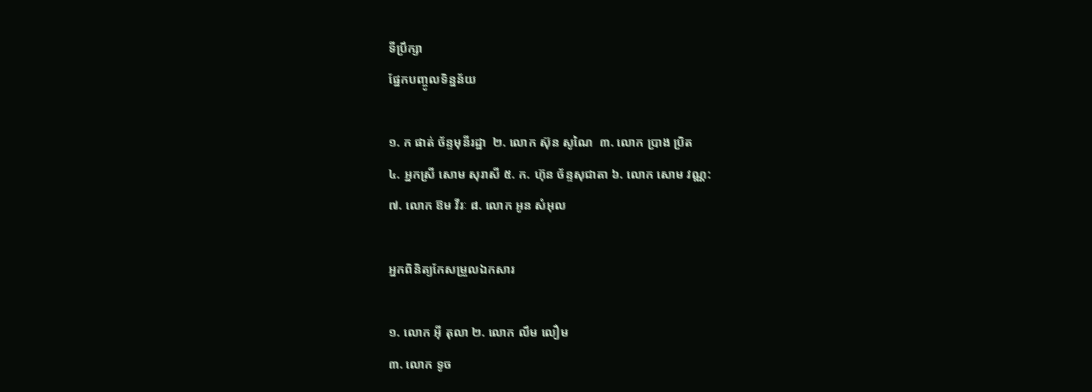ទីប្រឹក្សា
ផែ្នកបញ្ចូលទិន្នន័យ

១. ក ផាត់ ច័ន្ទមុនីរដ្ឋា  ២. លោក ស៊ុន សូណៃ  ៣. លោក ប្រាង ប្រិត
៤. អ្នកស្រី សោម សុរាសី ៥. ក. ហ៊ុន ច័ន្ទសុជាតា ៦. លោក សោម វណ្ណ:
៧. លោក ឱម វីរៈ ៨. លោក អូន សំអុល

អ្នកពិនិត្យកែសម្រួលឯកសារ

១. លោក អ៊ី តុលា ២. លោក លឹម លឿម
៣. លោក ទូច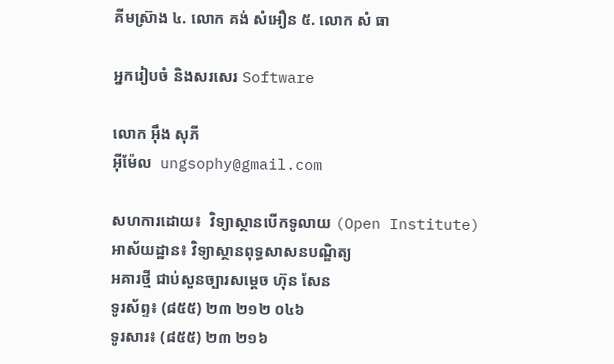គីមស្រ៊ាង ៤. លោក គង់ សំអឿន ៥. លោក សំ ធា

អ្នករៀបចំ និងសរសេរ Software

លោក អ៊ឹង សុភី
អ៊ីម៉ែល  ungsophy@gmail.com

សហការដោយ៖  វិទ្យាស្ថានបើកទូលាយ (Open Institute)
អាស័យដ្ឋាន៖ វិទ្យាស្ថានពុទ្ធសាសនបណ្ឌិត្យ
អគារថ្មី ជាប់សួនច្បារសម្តេច ហ៊ុន សែន
ទូរស័ព្ទ៖ (៨៥៥) ២៣ ២១២ ០៤៦
ទូរសារ៖ (៨៥៥) ២៣ ២១៦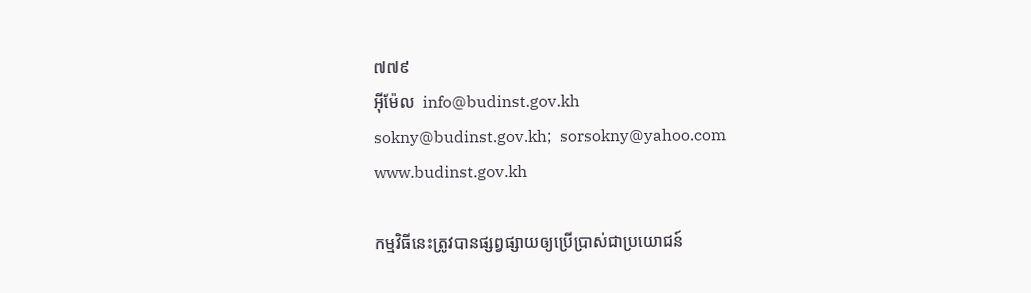៧៧៩
អ៊ីម៉ែល  info@budinst.gov.kh
sokny@budinst.gov.kh;  sorsokny@yahoo.com
www.budinst.gov.kh

កម្មវិធីនេះត្រូវបានផ្សព្វផ្សាយឲ្យប្រើប្រាស់ជាប្រយោជន៍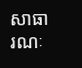សាធារណៈ